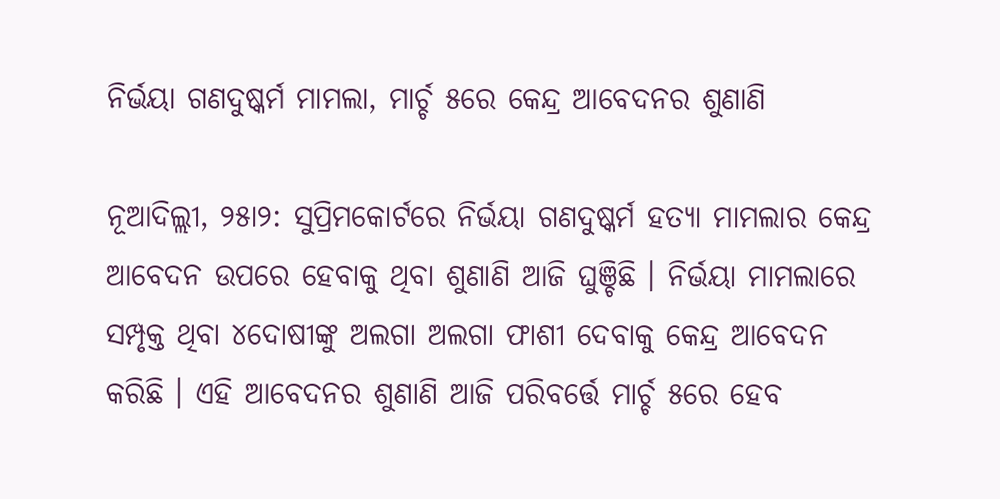ନିର୍ଭୟା ଗଣଦୁଷ୍କର୍ମ ମାମଲା, ମାର୍ଚ୍ଚ ୫ରେ କେନ୍ଦ୍ର ଆବେଦନର ଶୁଣାଣି

ନୂଆଦିଲ୍ଲୀ, ୨୫ା୨: ସୁପ୍ରିମକୋର୍ଟରେ ନିର୍ଭୟା ଗଣଦୁଷ୍କର୍ମ ହତ୍ୟା ମାମଲାର କେନ୍ଦ୍ର ଆବେଦନ ଉପରେ ହେବାକୁ ଥିବା ଶୁଣାଣି ଆଜି ଘୁଞ୍ଚିଛି । ନିର୍ଭୟା ମାମଲାରେ ସମ୍ପୃକ୍ତ ଥିବା ୪ଦୋଷୀଙ୍କୁ ଅଲଗା ଅଲଗା ଫାଶୀ ଦେବାକୁ କେନ୍ଦ୍ର ଆବେଦନ କରିଛି । ଏହି ଆବେଦନର ଶୁଣାଣି ଆଜି ପରିବର୍ତ୍ତେ ମାର୍ଚ୍ଚ ୫ରେ ହେବ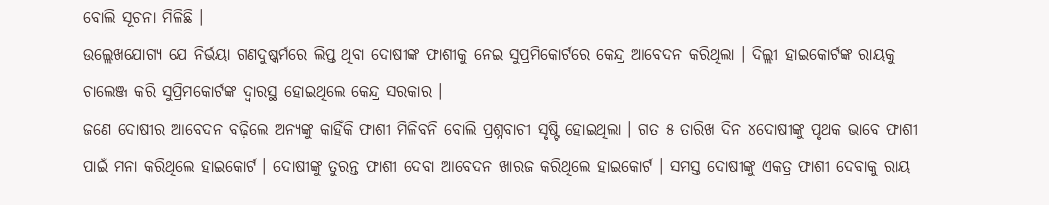ବୋଲି ସୂଚନା ମିଳିଛି ।
ଉଲ୍ଲେଖଯୋଗ୍ୟ ଯେ ନିର୍ଭୟା ଗଣଦୁଷ୍କର୍ମରେ ଲିପ୍ତ ଥିବା ଦୋଷୀଙ୍କ ଫାଶୀକୁ ନେଇ ସୁପ୍ରମିକୋର୍ଟରେ କେନ୍ଦ୍ର ଆବେଦନ କରିଥିଲା । ଦିଲ୍ଲୀ ହାଇକୋର୍ଟଙ୍କ ରାୟକୁ ଚାଲେଞ୍ଜ କରି ସୁପ୍ରିମକୋର୍ଟଙ୍କ ଦ୍ୱାରସ୍ଥ ହୋଇଥିଲେ କେନ୍ଦ୍ର ସରକାର ।
ଜଣେ ଦୋଷୀର ଆବେଦନ ବଢ଼ିଲେ ଅନ୍ୟଙ୍କୁ କାହିଁକି ଫାଶୀ ମିଳିବନି ବୋଲି ପ୍ରଶ୍ନବାଚୀ ସୃଷ୍ଟି ହୋଇଥିଲା । ଗତ ୫ ତାରିଖ ଦିନ ୪ଦୋଷୀଙ୍କୁ ପୃଥକ ଭାବେ ଫାଶୀ ପାଇଁ ମନା କରିଥିଲେ ହାଇକୋର୍ଟ । ଦୋଷୀଙ୍କୁ ତୁରନ୍ତ ଫାଶୀ ଦେବା ଆବେଦନ ଖାରଜ କରିଥିଲେ ହାଇକୋର୍ଟ । ସମସ୍ତ ଦୋଷୀଙ୍କୁ ଏକତ୍ର ଫାଶୀ ଦେବାକୁ ରାୟ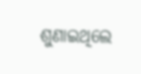ଶୁଣାଇଥିଲେ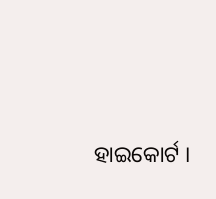ହାଇକୋର୍ଟ ।